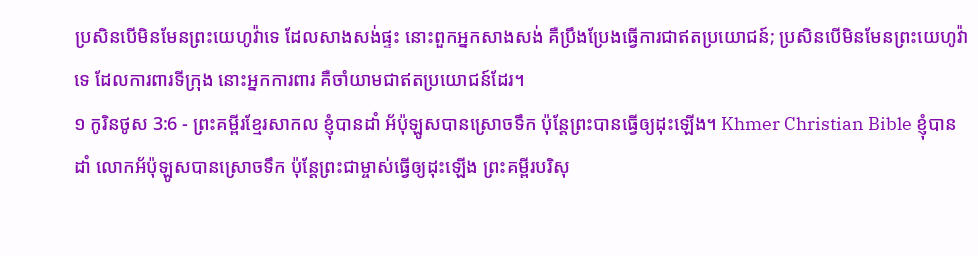ប្រសិនបើមិនមែនព្រះយេហូវ៉ាទេ ដែលសាងសង់ផ្ទះ នោះពួកអ្នកសាងសង់ គឺប្រឹងប្រែងធ្វើការជាឥតប្រយោជន៍; ប្រសិនបើមិនមែនព្រះយេហូវ៉ាទេ ដែលការពារទីក្រុង នោះអ្នកការពារ គឺចាំយាមជាឥតប្រយោជន៍ដែរ។
១ កូរិនថូស 3:6 - ព្រះគម្ពីរខ្មែរសាកល ខ្ញុំបានដាំ អ័ប៉ុឡូសបានស្រោចទឹក ប៉ុន្តែព្រះបានធ្វើឲ្យដុះឡើង។ Khmer Christian Bible ខ្ញុំបានដាំ លោកអ័ប៉ុឡូសបានស្រោចទឹក ប៉ុន្ដែព្រះជាម្ចាស់ធ្វើឲ្យដុះឡើង ព្រះគម្ពីរបរិសុ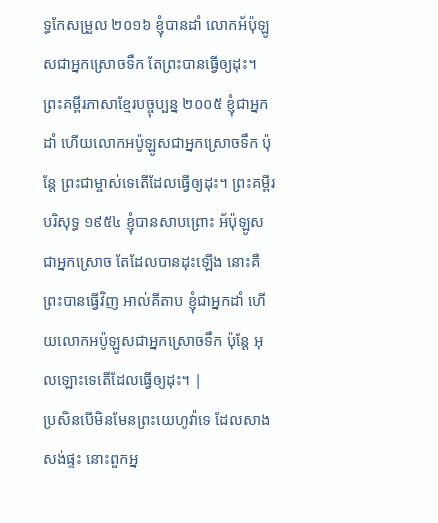ទ្ធកែសម្រួល ២០១៦ ខ្ញុំបានដាំ លោកអ័ប៉ុឡូសជាអ្នកស្រោចទឹក តែព្រះបានធ្វើឲ្យដុះ។ ព្រះគម្ពីរភាសាខ្មែរបច្ចុប្បន្ន ២០០៥ ខ្ញុំជាអ្នកដាំ ហើយលោកអប៉ូឡូសជាអ្នកស្រោចទឹក ប៉ុន្តែ ព្រះជាម្ចាស់ទេតើដែលធ្វើឲ្យដុះ។ ព្រះគម្ពីរបរិសុទ្ធ ១៩៥៤ ខ្ញុំបានសាបព្រោះ អ័ប៉ុឡូសជាអ្នកស្រោច តែដែលបានដុះឡើង នោះគឺព្រះបានធ្វើវិញ អាល់គីតាប ខ្ញុំជាអ្នកដាំ ហើយលោកអប៉ូឡូសជាអ្នកស្រោចទឹក ប៉ុន្ដែ អុលឡោះទេតើដែលធ្វើឲ្យដុះ។ |
ប្រសិនបើមិនមែនព្រះយេហូវ៉ាទេ ដែលសាងសង់ផ្ទះ នោះពួកអ្ន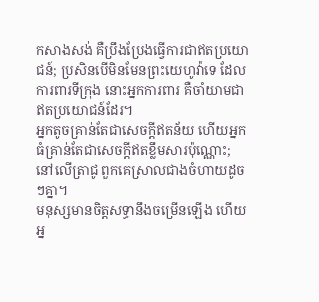កសាងសង់ គឺប្រឹងប្រែងធ្វើការជាឥតប្រយោជន៍; ប្រសិនបើមិនមែនព្រះយេហូវ៉ាទេ ដែលការពារទីក្រុង នោះអ្នកការពារ គឺចាំយាមជាឥតប្រយោជន៍ដែរ។
អ្នកតូចគ្រាន់តែជាសេចក្ដីឥតន័យ ហើយអ្នកធំគ្រាន់តែជាសេចក្ដីឥតខ្លឹមសារប៉ុណ្ណោះ; នៅលើត្រាជូ ពួកគេស្រាលជាងចំហាយដូចៗគ្នា។
មនុស្សមានចិត្តសទ្ធានឹងចម្រើនឡើង ហើយអ្ន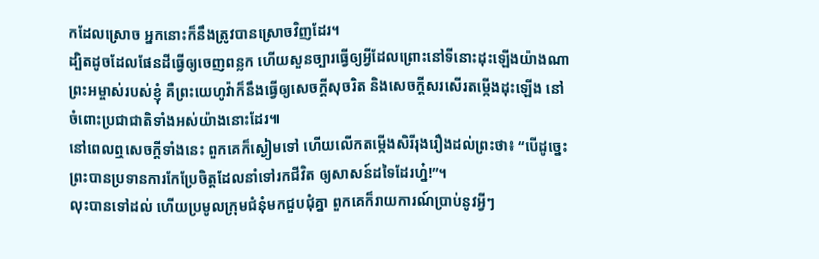កដែលស្រោច អ្នកនោះក៏នឹងត្រូវបានស្រោចវិញដែរ។
ដ្បិតដូចដែលផែនដីធ្វើឲ្យចេញពន្លក ហើយសួនច្បារធ្វើឲ្យអ្វីដែលព្រោះនៅទីនោះដុះឡើងយ៉ាងណា ព្រះអម្ចាស់របស់ខ្ញុំ គឺព្រះយេហូវ៉ាក៏នឹងធ្វើឲ្យសេចក្ដីសុចរិត និងសេចក្ដីសរសើរតម្កើងដុះឡើង នៅចំពោះប្រជាជាតិទាំងអស់យ៉ាងនោះដែរ៕
នៅពេលឮសេចក្ដីទាំងនេះ ពួកគេក៏ស្ងៀមទៅ ហើយលើកតម្កើងសិរីរុងរឿងដល់ព្រះថា៖ “បើដូច្នេះ ព្រះបានប្រទានការកែប្រែចិត្តដែលនាំទៅរកជីវិត ឲ្យសាសន៍ដទៃដែរហ្ន៎!”។
លុះបានទៅដល់ ហើយប្រមូលក្រុមជំនុំមកជួបជុំគ្នា ពួកគេក៏រាយការណ៍ប្រាប់នូវអ្វីៗ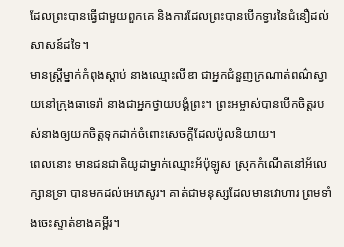ដែលព្រះបានធ្វើជាមួយពួកគេ និងការដែលព្រះបានបើកទ្វារនៃជំនឿដល់សាសន៍ដទៃ។
មានស្ត្រីម្នាក់កំពុងស្ដាប់ នាងឈ្មោះលីឌា ជាអ្នកជំនួញក្រណាត់ពណ៌ស្វាយនៅក្រុងធាទេរ៉ា នាងជាអ្នកថ្វាយបង្គំព្រះ។ ព្រះអម្ចាស់បានបើកចិត្តរបស់នាងឲ្យយកចិត្តទុកដាក់ចំពោះសេចក្ដីដែលប៉ូលនិយាយ។
ពេលនោះ មានជនជាតិយូដាម្នាក់ឈ្មោះអ័ប៉ុឡូស ស្រុកកំណើតនៅអ័លេក្សានទ្រា បានមកដល់អេភេសូរ។ គាត់ជាមនុស្សដែលមានវោហារ ព្រមទាំងចេះស្ទាត់ខាងគម្ពីរ។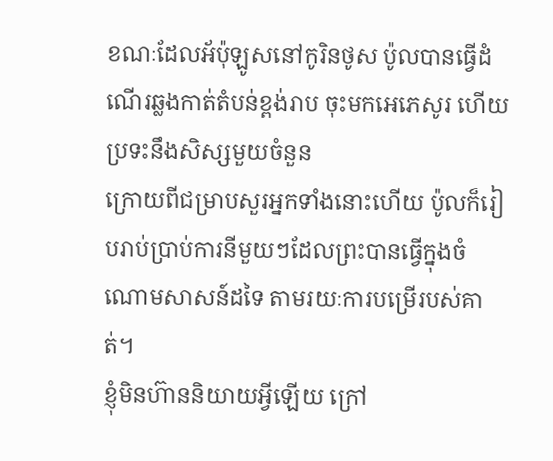ខណៈដែលអ័ប៉ុឡូសនៅកូរិនថូស ប៉ូលបានធ្វើដំណើរឆ្លងកាត់តំបន់ខ្ពង់រាប ចុះមកអេភេសូរ ហើយប្រទះនឹងសិស្សមួយចំនួន
ក្រោយពីជម្រាបសួរអ្នកទាំងនោះហើយ ប៉ូលក៏រៀបរាប់ប្រាប់ការនីមួយៗដែលព្រះបានធ្វើក្នុងចំណោមសាសន៍ដទៃ តាមរយៈការបម្រើរបស់គាត់។
ខ្ញុំមិនហ៊ាននិយាយអ្វីឡើយ ក្រៅ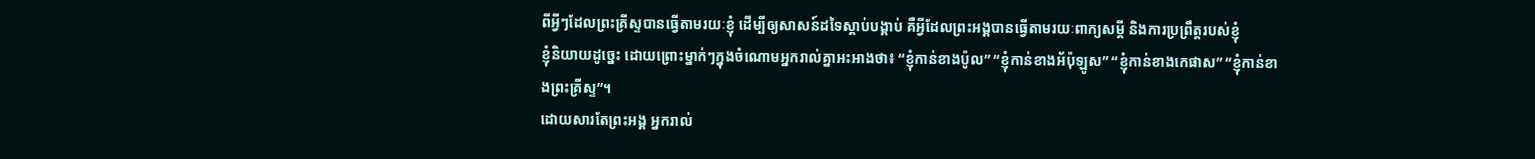ពីអ្វីៗដែលព្រះគ្រីស្ទបានធ្វើតាមរយៈខ្ញុំ ដើម្បីឲ្យសាសន៍ដទៃស្ដាប់បង្គាប់ គឺអ្វីដែលព្រះអង្គបានធ្វើតាមរយៈពាក្យសម្ដី និងការប្រព្រឹត្តរបស់ខ្ញុំ
ខ្ញុំនិយាយដូច្នេះ ដោយព្រោះម្នាក់ៗក្នុងចំណោមអ្នករាល់គ្នាអះអាងថា៖ “ខ្ញុំកាន់ខាងប៉ូល” “ខ្ញុំកាន់ខាងអ័ប៉ុឡូស” “ខ្ញុំកាន់ខាងកេផាស” “ខ្ញុំកាន់ខាងព្រះគ្រីស្ទ”។
ដោយសារតែព្រះអង្គ អ្នករាល់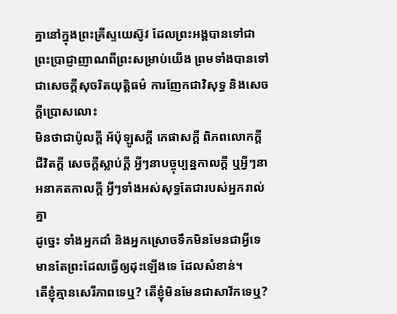គ្នានៅក្នុងព្រះគ្រីស្ទយេស៊ូវ ដែលព្រះអង្គបានទៅជាព្រះប្រាជ្ញាញាណពីព្រះសម្រាប់យើង ព្រមទាំងបានទៅជាសេចក្ដីសុចរិតយុត្តិធម៌ ការញែកជាវិសុទ្ធ និងសេចក្ដីប្រោសលោះ
មិនថាជាប៉ូលក្ដី អ័ប៉ុឡូសក្ដី កេផាសក្ដី ពិភពលោកក្ដី ជីវិតក្ដី សេចក្ដីស្លាប់ក្ដី អ្វីៗនាបច្ចុប្បន្នកាលក្ដី ឬអ្វីៗនាអនាគតកាលក្ដី អ្វីៗទាំងអស់សុទ្ធតែជារបស់អ្នករាល់គ្នា
ដូច្នេះ ទាំងអ្នកដាំ និងអ្នកស្រោចទឹកមិនមែនជាអ្វីទេ មានតែព្រះដែលធ្វើឲ្យដុះឡើងទេ ដែលសំខាន់។
តើខ្ញុំគ្មានសេរីភាពទេឬ? តើខ្ញុំមិនមែនជាសាវ័កទេឬ?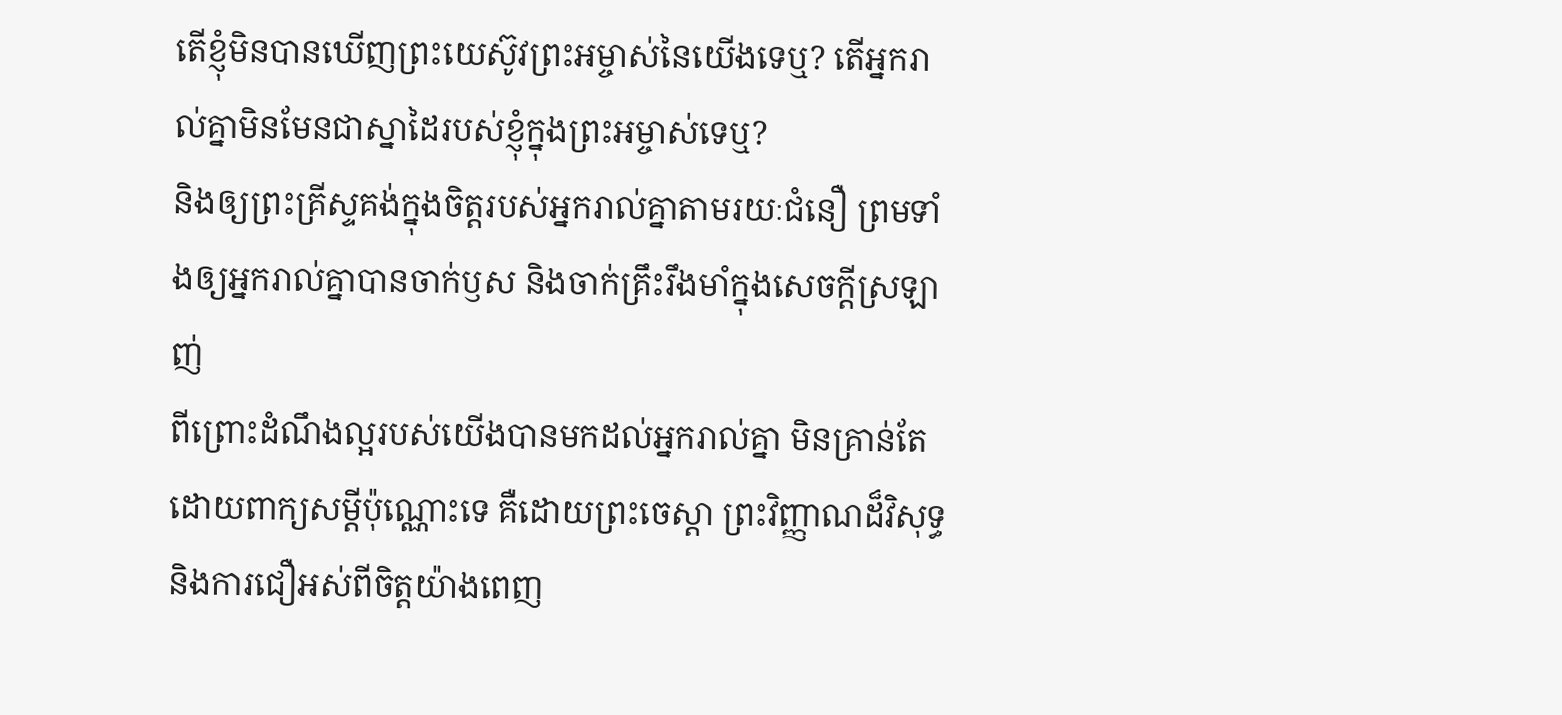តើខ្ញុំមិនបានឃើញព្រះយេស៊ូវព្រះអម្ចាស់នៃយើងទេឬ? តើអ្នករាល់គ្នាមិនមែនជាស្នាដៃរបស់ខ្ញុំក្នុងព្រះអម្ចាស់ទេឬ?
និងឲ្យព្រះគ្រីស្ទគង់ក្នុងចិត្តរបស់អ្នករាល់គ្នាតាមរយៈជំនឿ ព្រមទាំងឲ្យអ្នករាល់គ្នាបានចាក់ឫស និងចាក់គ្រឹះរឹងមាំក្នុងសេចក្ដីស្រឡាញ់
ពីព្រោះដំណឹងល្អរបស់យើងបានមកដល់អ្នករាល់គ្នា មិនគ្រាន់តែដោយពាក្យសម្ដីប៉ុណ្ណោះទេ គឺដោយព្រះចេស្ដា ព្រះវិញ្ញាណដ៏វិសុទ្ធ និងការជឿអស់ពីចិត្តយ៉ាងពេញ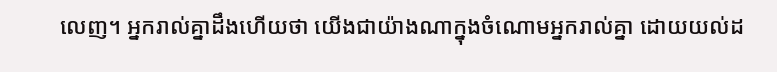លេញ។ អ្នករាល់គ្នាដឹងហើយថា យើងជាយ៉ាងណាក្នុងចំណោមអ្នករាល់គ្នា ដោយយល់ដ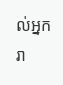ល់អ្នករា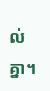ល់គ្នា។